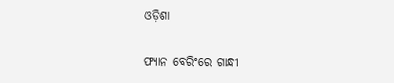ଓଡ଼ିଶା

ଫ୍ୟାନ ବେରିଂରେ ଗାନ୍ଧୀ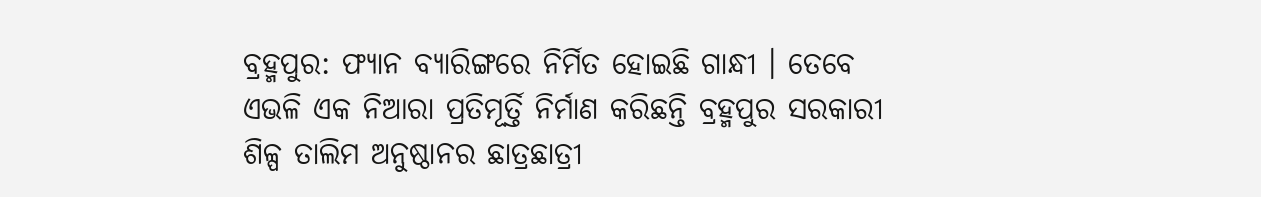ବ୍ରହ୍ମପୁର: ଫ୍ୟାନ ବ୍ୟାରିଙ୍ଗରେ ନିର୍ମିତ ହୋଇଛି ଗାନ୍ଧୀ । ତେବେ ଏଭଳି ଏକ ନିଆରା ପ୍ରତିମୂର୍ତ୍ତି ନିର୍ମାଣ କରିଛନ୍ତି ବ୍ରହ୍ମପୁର ସରକାରୀ ଶିଳ୍ପ ତାଲିମ ଅନୁଷ୍ଠାନର ଛାତ୍ରଛାତ୍ରୀ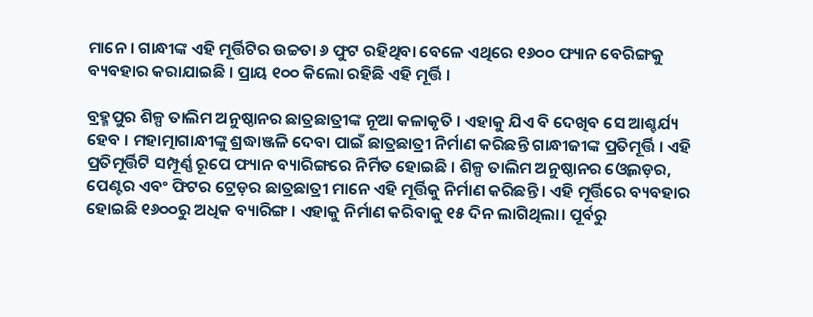ମାନେ । ଗାନ୍ଧୀଙ୍କ ଏହି ମୂର୍ତ୍ତିଟିର ଉଚ୍ଚତା ୬ ଫୁଟ ରହିଥିବା ବେଳେ ଏଥିରେ ୧୬୦୦ ଫ୍ୟାନ ବେରିଙ୍ଗକୁ ବ୍ୟବହାର କରାଯାଇଛି । ପ୍ରାୟ ୧୦୦ କିଲୋ ରହିଛି ଏହି ମୂର୍ତ୍ତି ।

ବ୍ରହ୍ମପୁର ଶିଳ୍ପ ତାଲିମ ଅନୁଷ୍ଠାନର ଛାତ୍ରଛାତ୍ରୀଙ୍କ ନୂଆ କଳାକୃତି । ଏହାକୁ ଯିଏ ବି ଦେଖିବ ସେ ଆଶ୍ଚର୍ଯ୍ୟ ହେବ । ମହାତ୍ମାଗାନ୍ଧୀଙ୍କୁ ଶ୍ରଦ୍ଧାଞ୍ଜଳି ଦେବା ପାଇଁ ଛାତ୍ରଛାତ୍ରୀ ନିର୍ମାଣ କରିଛନ୍ତି ଗାନ୍ଧୀଜୀଙ୍କ ପ୍ରତିମୂର୍ତ୍ତି । ଏହି ପ୍ରତିମୂର୍ତ୍ତିଟି ସମ୍ପୂର୍ଣ୍ଣ ରୂପେ ଫ୍ୟାନ ବ୍ୟାରିଙ୍ଗରେ ନିର୍ମିତ ହୋଇଛି । ଶିଳ୍ପ ତାଲିମ ଅନୁଷ୍ଠାନର ଓ୍ବେଲଡ଼ର, ପେଣ୍ଟର ଏବଂ ଫିଟର ଟ୍ରେଡ଼ର ଛାତ୍ରଛାତ୍ରୀ ମାନେ ଏହି ମୂର୍ତ୍ତିକୁ ନିର୍ମାଣ କରିଛନ୍ତି । ଏହି ମୂର୍ତ୍ତିରେ ବ୍ୟବହାର ହୋଇଛି ୧୬୦୦ରୁ ଅଧିକ ବ୍ୟାରିଙ୍ଗ । ଏହାକୁ ନିର୍ମାଣ କରିବାକୁ ୧୫ ଦିନ ଲାଗିଥିଲା। ପୂର୍ବରୁ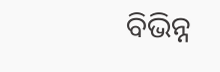ବିଭିନ୍ନ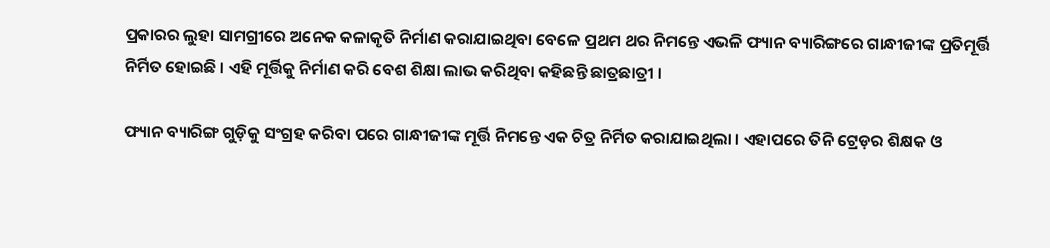ପ୍ରକାରର ଲୁହା ସାମଗ୍ରୀରେ ଅନେକ କଳାକୃତି ନିର୍ମାଣ କରାଯାଇଥିବା ବେଳେ ପ୍ରଥମ ଥର ନିମନ୍ତେ ଏଭଳି ଫ୍ୟାନ ବ୍ୟାରିଙ୍ଗରେ ଗାନ୍ଧୀଜୀଙ୍କ ପ୍ରତିମୂର୍ତ୍ତି ନିର୍ମିତ ହୋଇଛି । ଏହି ମୂର୍ତ୍ତିକୁ ନିର୍ମାଣ କରି ବେଶ ଶିକ୍ଷା ଲାଭ କରିଥିବା କହିଛନ୍ତି ଛାତ୍ରଛାତ୍ରୀ ।

ଫ୍ୟାନ ବ୍ୟାରିଙ୍ଗ ଗୁଡ଼ିକୁ ସଂଗ୍ରହ କରିବା ପରେ ଗାନ୍ଧୀଜୀଙ୍କ ମୂର୍ତ୍ତି ନିମନ୍ତେ ଏକ ଚିତ୍ର ନିର୍ମିତ କରାଯାଇଥିଲା । ଏହାପରେ ତିନି ଟ୍ରେଡ଼ର ଶିକ୍ଷକ ଓ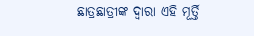ଛାତ୍ରଛାତ୍ରୀଙ୍କ ଦ୍ବାରା ଏହି ମୂର୍ତ୍ତି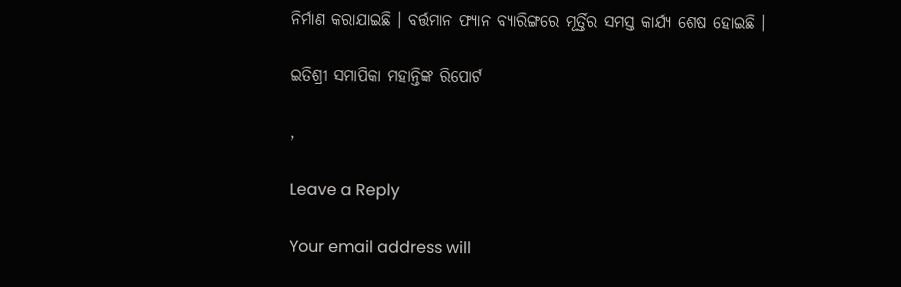ନିର୍ମାଣ କରାଯାଇଛି । ବର୍ତ୍ତମାନ ଫ୍ୟାନ ବ୍ୟାରିଙ୍ଗରେ ମୂର୍ତ୍ତିର ସମସ୍ତ କାର୍ଯ୍ୟ ଶେଷ ହୋଇଛି ।

ଇତିଶ୍ରୀ ସମାପିକା ମହାନ୍ତିଙ୍କ ରିପୋର୍ଟ

,

Leave a Reply

Your email address will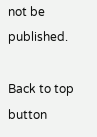not be published.

Back to top button